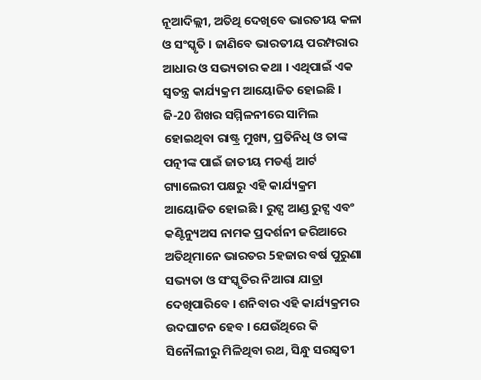ନୂଆଦିଲ୍ଲୀ, ଅତିଥି ଦେଖିବେ ଭାରତୀୟ କଳା ଓ ସଂସ୍କୃତି । ଜାଣିବେ ଭାରତୀୟ ପରମ୍ପରାର ଆଧାର ଓ ସଭ୍ୟତାର କଥା । ଏଥିପାଇଁ ଏକ ସ୍ୱତନ୍ତ୍ର କାର୍ଯ୍ୟକ୍ରମ ଆୟୋଜିତ ହୋଇଛି । ଜି-20 ଶିଖର ସମ୍ମିଳନୀରେ ସାମିଲ ହୋଇଥିବା ରାଷ୍ଟ୍ର ମୁଖ୍ୟ, ପ୍ରତିନିଧି ଓ ତାଙ୍କ ପତ୍ନୀଙ୍କ ପାଇଁ ଜାତୀୟ ମଡର୍ଣ୍ଣ ଆର୍ଟ ଗ୍ୟାଲେରୀ ପକ୍ଷରୁ ଏହି କାର୍ଯ୍ୟକ୍ରମ ଆୟୋଜିତ ହୋଇଛି । ରୁଟ୍ସ ଆଣ୍ଡ ରୁଟ୍ସ ଏବଂ କଣ୍ଟିନ୍ୟୁଅସ ନାମକ ପ୍ରଦର୍ଶନୀ ଜରିଆରେ ଅତିଥିମାନେ ଭାରତର 5ହଜାର ବର୍ଷ ପୁରୁଣା ସଭ୍ୟତା ଓ ସଂସ୍କୃତିର ନିଆରା ଯାତ୍ରା ଦେଖିପାରିବେ । ଶନିବାର ଏହି କାର୍ଯ୍ୟକ୍ରମର ଉଦଘାଟନ ହେବ । ଯେଉଁଥିରେ କି ସିନୌଲୀରୁ ମିଳିଥିବା ରଥ, ସିନ୍ଧୁ ସରସ୍ୱତୀ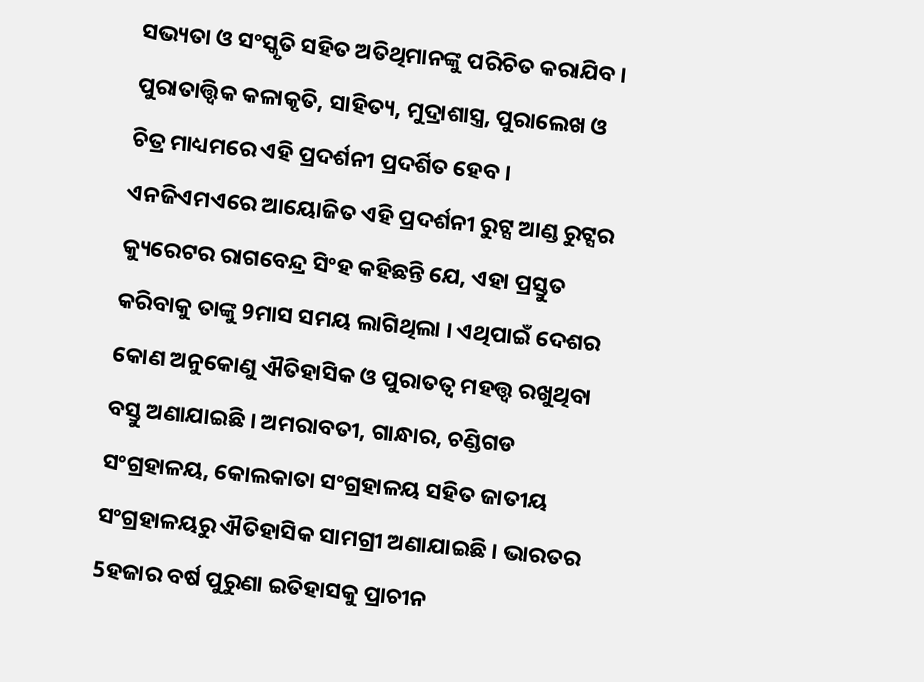ସଭ୍ୟତା ଓ ସଂସ୍କୃତି ସହିତ ଅତିଥିମାନଙ୍କୁ ପରିଚିତ କରାଯିବ । ପୁରାତାତ୍ତ୍ୱିକ କଳାକୃତି, ସାହିତ୍ୟ, ମୁଦ୍ରାଶାସ୍ତ୍ର, ପୁରାଲେଖ ଓ ଚିତ୍ର ମାଧ୍ୟମରେ ଏହି ପ୍ରଦର୍ଶନୀ ପ୍ରଦର୍ଶିତ ହେବ ।
ଏନଜିଏମଏରେ ଆୟୋଜିତ ଏହି ପ୍ରଦର୍ଶନୀ ରୁଟ୍ସ ଆଣ୍ଡ ରୁଟ୍ସର କ୍ୟୁରେଟର ରାଗବେନ୍ଦ୍ର ସିଂହ କହିଛନ୍ତି ଯେ, ଏହା ପ୍ରସ୍ତୁତ କରିବାକୁ ତାଙ୍କୁ 9ମାସ ସମୟ ଲାଗିଥିଲା । ଏଥିପାଇଁ ଦେଶର କୋଣ ଅନୁକୋଣୁ ଐତିହାସିକ ଓ ପୁରାତତ୍ୱ ମହତ୍ତ୍ୱ ରଖୁଥିବା ବସ୍ତୁ ଅଣାଯାଇଛି । ଅମରାବତୀ, ଗାନ୍ଧାର, ଚଣ୍ଡିଗଡ ସଂଗ୍ରହାଳୟ, କୋଲକାତା ସଂଗ୍ରହାଳୟ ସହିତ ଜାତୀୟ ସଂଗ୍ରହାଳୟରୁ ଐତିହାସିକ ସାମଗ୍ରୀ ଅଣାଯାଇଛି । ଭାରତର 5ହଜାର ବର୍ଷ ପୁରୁଣା ଇତିହାସକୁ ପ୍ରାଚୀନ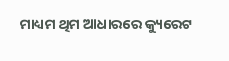ମାଧ୍ୟମ ଥିମ ଆଧାରରେ କ୍ୟୁରେଟ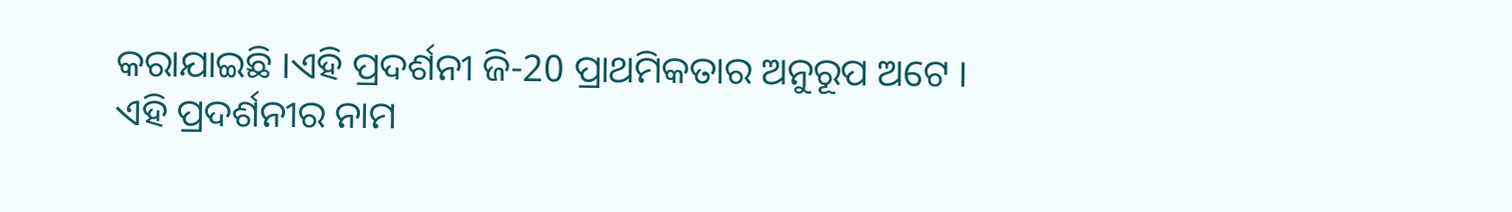କରାଯାଇଛି ।ଏହି ପ୍ରଦର୍ଶନୀ ଜି-20 ପ୍ରାଥମିକତାର ଅନୁରୂପ ଅଟେ ।
ଏହି ପ୍ରଦର୍ଶନୀର ନାମ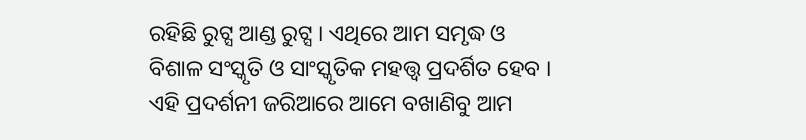ରହିଛି ରୁଟ୍ସ ଆଣ୍ଡ ରୁଟ୍ସ । ଏଥିରେ ଆମ ସମୃଦ୍ଧ ଓ ବିଶାଳ ସଂସ୍କୃତି ଓ ସାଂସ୍କୃତିକ ମହତ୍ତ୍ୱ ପ୍ରଦର୍ଶିତ ହେବ । ଏହି ପ୍ରଦର୍ଶନୀ ଜରିଆରେ ଆମେ ବଖାଣିବୁ ଆମ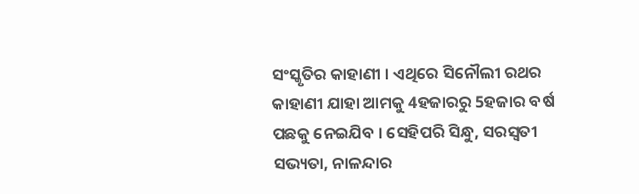ସଂସ୍କୃତିର କାହାଣୀ । ଏଥିରେ ସିନୌଲୀ ରଥର କାହାଣୀ ଯାହା ଆମକୁ 4ହଜାରରୁ 5ହଜାର ବର୍ଷ ପଛକୁ ନେଇଯିବ । ସେହିପରି ସିନ୍ଧୁ, ସରସ୍ୱତୀ ସଭ୍ୟତା, ନାଳନ୍ଦାର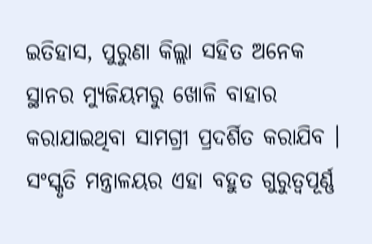ଇତିହାସ, ପୁରୁଣା କିଲ୍ଲା ସହିତ ଅନେକ ସ୍ଥାନର ମ୍ୟୁଜିୟମରୁ ଖୋଳି ବାହାର କରାଯାଇଥିବା ସାମଗ୍ରୀ ପ୍ରଦର୍ଶିତ କରାଯିବ । ସଂସ୍କୃତି ମନ୍ତ୍ରାଳୟର ଏହା ବହୁତ ଗୁରୁତ୍ୱପୂର୍ଣ୍ଣ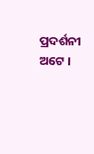ପ୍ରଦର୍ଶନୀ ଅଟେ ।